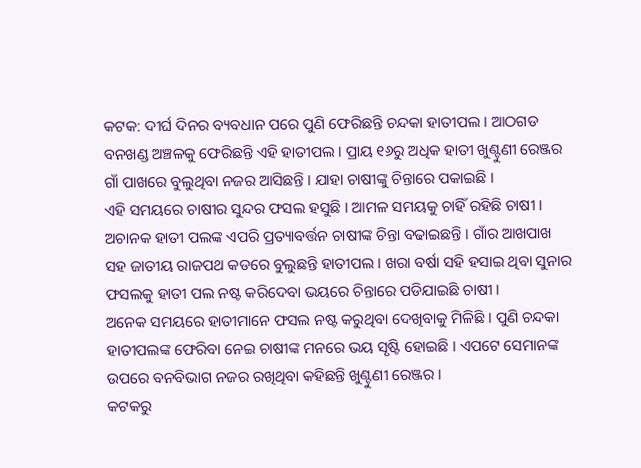କଟକ: ଦୀର୍ଘ ଦିନର ବ୍ୟବଧାନ ପରେ ପୁଣି ଫେରିଛନ୍ତି ଚନ୍ଦକା ହାତୀପଲ । ଆଠଗଡ ବନଖଣ୍ଡ ଅଞ୍ଚଳକୁ ଫେରିଛନ୍ତି ଏହି ହାତୀପଲ । ପ୍ରାୟ ୧୬ରୁ ଅଧିକ ହାତୀ ଖୁଣ୍ଟୁଣୀ ରେଞ୍ଜର ଗାଁ ପାଖରେ ବୁଲୁଥିବା ନଜର ଆସିଛନ୍ତି । ଯାହା ଚାଷୀଙ୍କୁ ଚିନ୍ତାରେ ପକାଇଛି ।
ଏହି ସମୟରେ ଚାଷୀର ସୁନ୍ଦର ଫସଲ ହସୁଛି । ଆମଳ ସମୟକୁ ଚାହିଁ ରହିଛି ଚାଷୀ । ଅଚାନକ ହାତୀ ପଲଙ୍କ ଏପରି ପ୍ରତ୍ୟାବର୍ତ୍ତନ ଚାଷୀଙ୍କ ଚିନ୍ତା ବଢାଇଛନ୍ତି । ଗାଁର ଆଖପାଖ ସହ ଜାତୀୟ ରାଜପଥ କଡରେ ବୁଲୁଛନ୍ତି ହାତୀପଲ । ଖରା ବର୍ଷା ସହି ହସାଇ ଥିବା ସୁନାର ଫସଲକୁ ହାତୀ ପଲ ନଷ୍ଟ କରିଦେବା ଭୟରେ ଚିନ୍ତାରେ ପଡିଯାଇଛି ଚାଷୀ ।
ଅନେକ ସମୟରେ ହାତୀମାନେ ଫସଲ ନଷ୍ଟ କରୁଥିବା ଦେଖିବାକୁ ମିଳିଛି । ପୁଣି ଚନ୍ଦକା ହାତୀପଲଙ୍କ ଫେରିବା ନେଇ ଚାଷୀଙ୍କ ମନରେ ଭୟ ସୃଷ୍ଟି ହୋଇଛି । ଏପଟେ ସେମାନଙ୍କ ଉପରେ ବନବିଭାଗ ନଜର ରଖିଥିବା କହିଛନ୍ତି ଖୁଣ୍ଟୁଣୀ ରେଞ୍ଜର ।
କଟକରୁ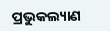ପ୍ରଭୁକଲ୍ୟାଣ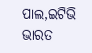ପାଲ,ଇଟିଭି ଭାରତ